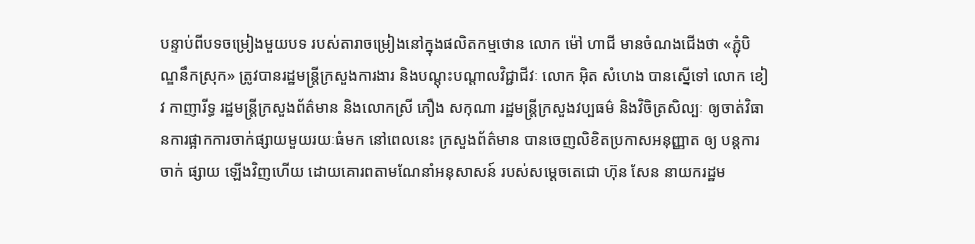បន្ទាប់ពីបទចម្រៀងមួយបទ របស់តារាចម្រៀងនៅក្នុងផលិតកម្មថោន លោក ម៉ៅ ហាជី មានចំណងជើងថា «ភ្ជុំបិណ្ឌនឹកស្រុក» ត្រូវបានរដ្ឋមន្រ្តីក្រសួងការងារ និងបណ្តុះបណ្តាលវិជ្ជាជីវៈ លោក អ៊ិត សំហេង បានស្នើទៅ លោក ខៀវ កាញារីទ្ធ រដ្ឋមន្រ្តីក្រសួងព័ត៌មាន និងលោកស្រី ភឿង សកុណា រដ្ឋមន្រ្តីក្រសួងវប្បធម៌ និងវិចិត្រសិល្បៈ ឲ្យចាត់វិធានការផ្អាកការចាក់ផ្សាយមួយរយៈធំមក នៅពេលនេះ ក្រសួងព័ត៌មាន បានចេញលិខិតប្រកាសអនុញ្ញាត ឲ្យ បន្តការចាក់ ផ្សាយ ឡើងវិញហើយ ដោយគោរពតាមណែនាំអនុសាសន៍ របស់សម្ដេចតេជោ ហ៊ុន សែន នាយករដ្ឋម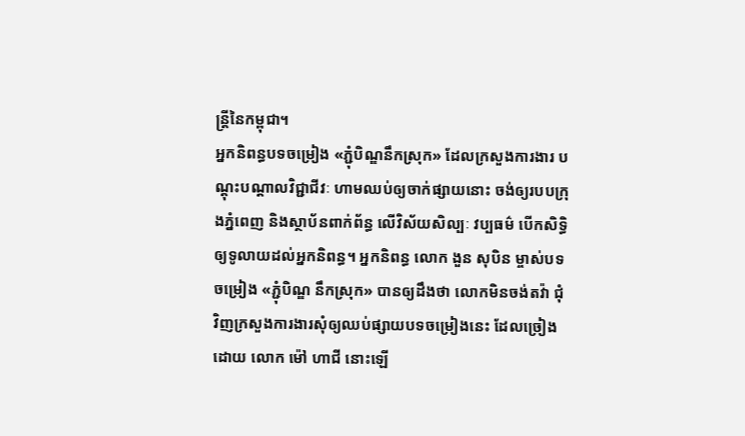ន្រ្តីនៃកម្ពុជា។
អ្នកនិពន្ធបទចម្រៀង «ភ្ជុំបិណ្ឌនឹកស្រុក» ដែលក្រសួងការងារ បណ្ដុះបណ្ដាលវិជ្ជាជីវៈ ហាមឈប់ឲ្យចាក់ផ្សាយនោះ ចង់ឲ្យរបបក្រុងភ្នំពេញ និងស្ថាប័នពាក់ព័ន្ធ លើវិស័យសិល្បៈ វប្បធម៌ បើកសិទ្ធិឲ្យទូលាយដល់អ្នកនិពន្ធ។ អ្នកនិពន្ធ លោក ងួន សុបិន ម្ចាស់បទចម្រៀង «ភ្ជុំបិណ្ឌ នឹកស្រុក» បានឲ្យដឹងថា លោកមិនចង់តវ៉ា ជុំវិញក្រសួងការងារសុំឲ្យឈប់ផ្សាយបទចម្រៀងនេះ ដែលច្រៀងដោយ លោក ម៉ៅ ហាជី នោះឡើ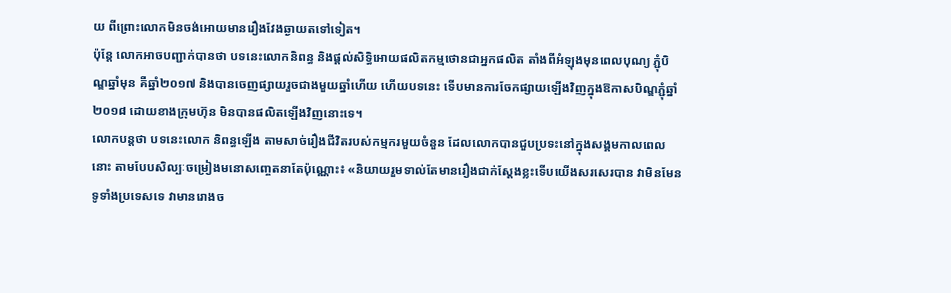យ ពីព្រោះលោកមិនចង់អោយមានរឿងវែងឆ្ងាយតទៅទៀត។
ប៉ុន្តែ លោកអាចបញ្ជាក់បានថា បទនេះលោកនិពន្ធ និងផ្ដល់សិទ្ធិអោយផលិតកម្មថោនជាអ្នកផលិត តាំងពីអំឡុងមុនពេលបុណ្យ ភ្ជុំបិណ្ឌឆ្នាំមុន គឺឆ្នាំ២០១៧ និងបានចេញផ្សាយរួចជាងមួយឆ្នាំហើយ ហើយបទនេះ ទើបមានការចែកផ្សាយឡើងវិញក្នុងឱកាសបិណ្ឌភ្ជុំឆ្នាំ២០១៨ ដោយខាងក្រុមហ៊ុន មិនបានផលិតឡើងវិញនោះទេ។
លោកបន្តថា បទនេះលោក និពន្ធឡើង តាមសាច់រឿងជីវិតរបស់កម្មករមួយចំនួន ដែលលោកបានជួបប្រទះនៅក្នុងសង្គមកាលពេលនោះ តាមបែបសិល្បៈចម្រៀងមនោសញ្ចេតនាតែប៉ុណ្ណោះ៖ «និយាយរួមទាល់តែមានរឿងជាក់ស្ដែងខ្លះទើបយើងសរសេរបាន វាមិនមែនទូទាំងប្រទេសទេ វាមានរោងច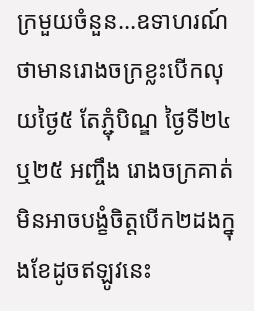ក្រមួយចំនួន…ឧទាហរណ៍ថាមានរោងចក្រខ្លះបើកលុយថ្ងៃ៥ តែភ្ជុំបិណ្ឌ ថ្ងៃទី២៤ ឬ២៥ អញ្ចឹង រោងចក្រគាត់មិនអាចបង្ខំចិត្តបើក២ដងក្នុងខែដូចឥឡូវនេះ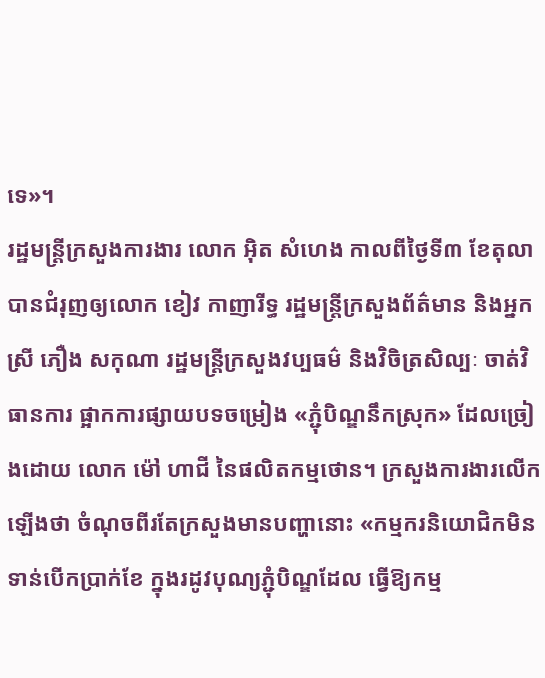ទេ»។
រដ្ឋមន្ត្រីក្រសួងការងារ លោក អ៊ិត សំហេង កាលពីថ្ងៃទី៣ ខែតុលា បានជំរុញឲ្យលោក ខៀវ កាញារីទ្ធ រដ្ឋមន្ត្រីក្រសួងព័ត៌មាន និងអ្នកស្រី ភឿង សកុណា រដ្ឋមន្ត្រីក្រសួងវប្បធម៌ និងវិចិត្រសិល្បៈ ចាត់វិធានការ ផ្អាកការផ្សាយបទចម្រៀង «ភ្ជុំបិណ្ឌនឹកស្រុក» ដែលច្រៀងដោយ លោក ម៉ៅ ហាជី នៃផលិតកម្មថោន។ ក្រសួងការងារលើកឡើងថា ចំណុចពីរតែក្រសួងមានបញ្ហានោះ «កម្មករនិយោជិកមិនទាន់បើកប្រាក់ខែ ក្នុងរដូវបុណ្យភ្ជុំបិណ្ឌដែល ធ្វើឱ្យកម្ម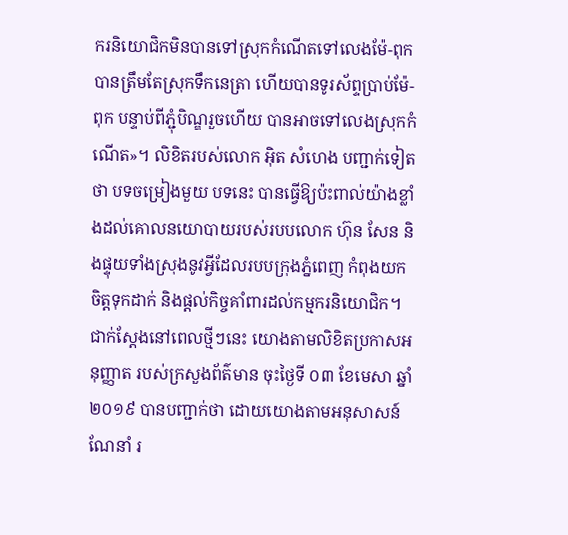ករនិយោជិកមិនបានទៅស្រុកកំណើតទៅលេងម៉ែ-ពុក បានត្រឹមតែស្រុកទឹកនេត្រា ហើយបានទូរស័ព្ទប្រាប់ម៉ែ-ពុក បន្ទាប់ពីភ្ជុំបិណ្ឌរួចហើយ បានអាចទៅលេងស្រុកកំណើត»។ លិខិតរបស់លោក អ៊ិត សំហេង បញ្ជាក់ទៀតថា បទចម្រៀងមួយ បទនេះ បានធ្វើឱ្យប៉ះពាល់យ៉ាងខ្លាំងដល់គោលនយោបាយរបស់របបលោក ហ៊ុន សែន និងផ្ទុយទាំងស្រុងនូវអ្វីដែលរបបក្រុងភ្នំពេញ កំពុងយកចិត្តទុកដាក់ និងផ្ដល់កិច្ចគាំពារដល់កម្មករនិយោជិក។
ជាក់ស្ដែងនៅពេលថ្មីៗនេះ យោងតាមលិខិតប្រកាសអនុញ្ញាត របស់ក្រសួងព័ត៌មាន ចុះថ្ងៃទី ០៣ ខែមេសា ឆ្នាំ២០១៩ បានបញ្ជាក់ថា ដោយយោងតាមអនុសាសន៍ណែនាំ រ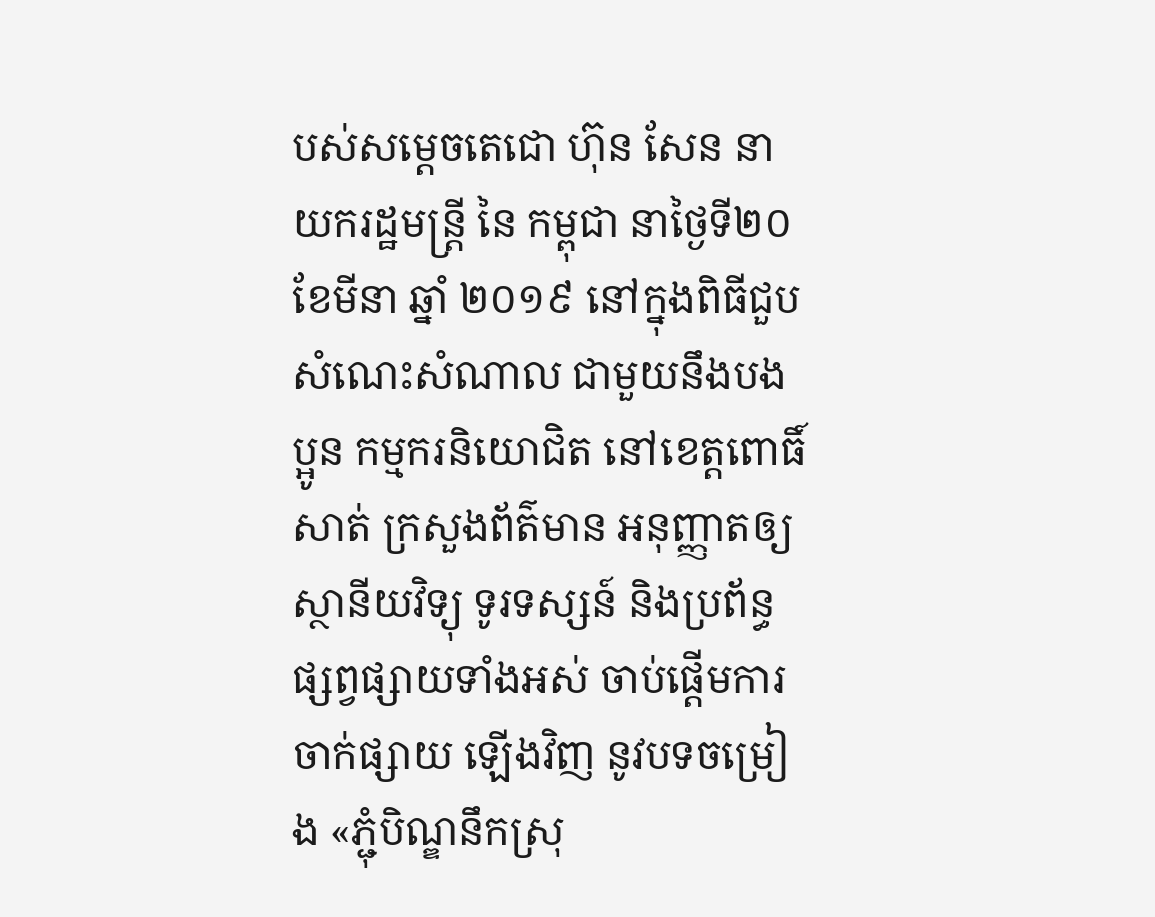បស់សម្ដេចតេជោ ហ៊ុន សែន នាយករដ្ឋមន្រ្តី នៃ កម្ពុជា នាថ្ងៃទី២០ ខែមីនា ឆ្នាំ ២០១៩ នៅក្នុងពិធីជួបសំណេះសំណាល ជាមួយនឹងបងប្អូន កម្មករនិយោជិត នៅខេត្តពោធិ៍សាត់ ក្រសួងព័ត៌មាន អនុញ្ញាតឲ្យស្ថានីយវិទ្យុ ទូរទស្សន៍ និងប្រព័ន្ធផ្សព្វផ្សាយទាំងអស់ ចាប់ផ្ដើមការចាក់ផ្សាយ ឡើងវិញ នូវបទចម្រៀង «ភ្ជុំបិណ្ឌនឹកស្រុ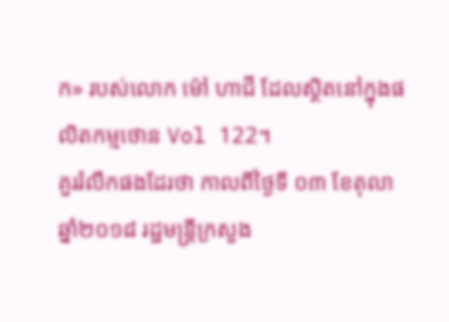ក» របស់លោក ម៉ៅ ហាជី ដែលស្ថិតនៅក្នុងផលិតកម្មថោន Vol 122។
គួររំលឹកផងដែរថា កាលពីថ្ងៃទី ០៣ ខែតុលា ឆ្នាំ២០១៨ រដ្ឋមន្ត្រីក្រសួង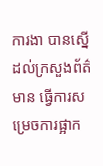ការងា បានស្នើដល់ក្រសួងព័ត៌មាន ធ្វើការសម្រេចការផ្អាក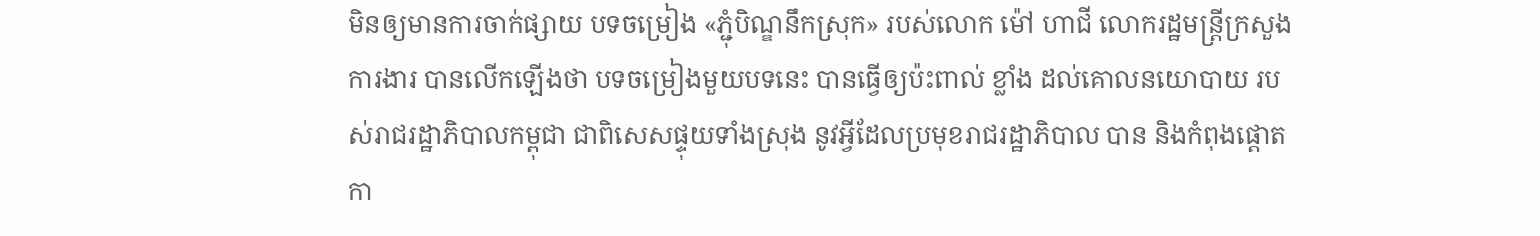មិនឲ្យមានការចាក់ផ្សាយ បទចម្រៀង «ភ្ជុំបិណ្ឌនឹកស្រុក» របស់លោក ម៉ៅ ហាជី លោករដ្ឋមន្រ្តីក្រសួងការងារ បានលើកឡើងថា បទចម្រៀងមួយបទនេះ បានធ្វើឲ្យប៉ះពាល់ ខ្លាំង ដល់គោលនយោបាយ របស់រាជរដ្ឋាភិបាលកម្ពុជា ជាពិសេសផ្ទុយទាំងស្រុង នូវអ្វីដែលប្រមុខរាជរដ្ឋាភិបាល បាន និងកំពុងផ្តោតកា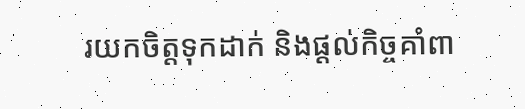រយកចិត្តទុកដាក់ និងផ្តល់កិច្ចគាំពា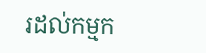រដល់កម្មក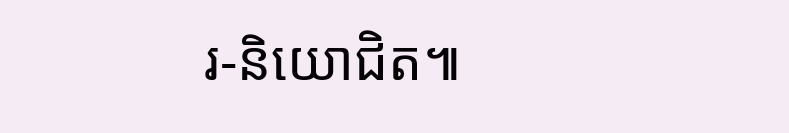រ-និយោជិត៕